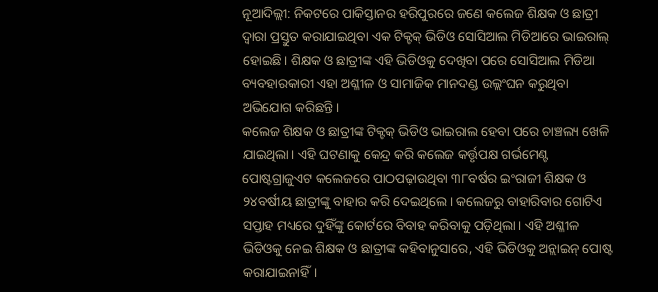ନୂଆଦିଲ୍ଲୀ: ନିକଟରେ ପାକିସ୍ତାନର ହରିପୁରରେ ଜଣେ କଲେଜ ଶିକ୍ଷକ ଓ ଛାତ୍ରୀ ଦ୍ୱାରା ପ୍ରସ୍ତୁତ କରାଯାଇଥିବା ଏକ ଟିକ୍ଟକ୍ ଭିଡିଓ ସୋସିଆଲ ମିଡିଆରେ ଭାଇରାଲ୍ ହୋଇଛି। ଶିକ୍ଷକ ଓ ଛାତ୍ରୀଙ୍କ ଏହି ଭିଡିଓକୁ ଦେଖିବା ପରେ ସୋସିଆଲ ମିଡିଆ ବ୍ୟବହାରକାରୀ ଏହା ଅଶ୍ଳୀଳ ଓ ସାମାଜିକ ମାନଦଣ୍ଡ ଉଲ୍ଲଂଘନ କରୁଥିବା ଅଭିଯୋଗ କରିଛନ୍ତି।
କଲେଜ ଶିକ୍ଷକ ଓ ଛାତ୍ରୀଙ୍କ ଟିକ୍ଟକ୍ ଭିଡିଓ ଭାଇରାଲ ହେବା ପରେ ଚାଞ୍ଚଲ୍ୟ ଖେଳି ଯାଇଥିଲା। ଏହି ଘଟଣାକୁ କେନ୍ଦ୍ର କରି କଲେଜ କର୍ତ୍ତୃପକ୍ଷ ଗର୍ଭମେଣ୍ଟ ପୋଷ୍ଟଗ୍ରାଜୁଏଟ କଲେଜରେ ପାଠପଢ଼ାଉଥିବା ୩୮ବର୍ଷର ଇଂରାଜୀ ଶିକ୍ଷକ ଓ ୨୪ବର୍ଷୀୟ ଛାତ୍ରୀଙ୍କୁ ବାହାର କରି ଦେଇଥିଲେ। କଲେଜରୁ ବାହାରିବାର ଗୋଟିଏ ସପ୍ତାହ ମଧ୍ୟରେ ଦୁହିଁଙ୍କୁ କୋର୍ଟରେ ବିବାହ କରିବାକୁ ପଡ଼ିଥିଲା। ଏହି ଅଶ୍ଳୀଳ ଭିଡିଓକୁ ନେଇ ଶିକ୍ଷକ ଓ ଛାତ୍ରୀଙ୍କ କହିବାନୁସାରେ, ଏହି ଭିଡିଓକୁ ଅନ୍ଲାଇନ୍ ପୋଷ୍ଟ କରାଯାଇନାହିଁ।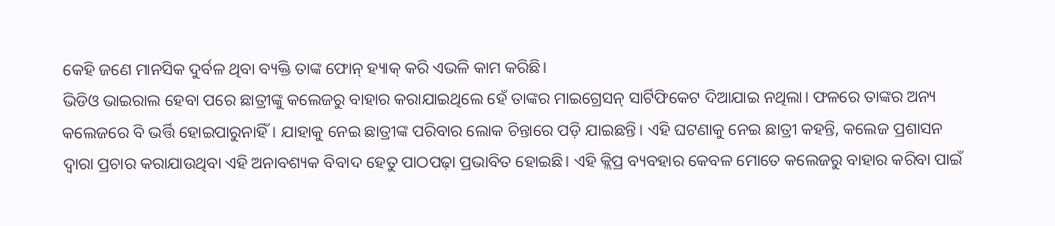କେହି ଜଣେ ମାନସିକ ଦୁର୍ବଳ ଥିବା ବ୍ୟକ୍ତି ତାଙ୍କ ଫୋନ୍ ହ୍ୟାକ୍ କରି ଏଭଳି କାମ କରିଛି।
ଭିଡିଓ ଭାଇରାଲ ହେବା ପରେ ଛାତ୍ରୀଙ୍କୁ କଲେଜରୁ ବାହାର କରାଯାଇଥିଲେ ହେଁ ତାଙ୍କର ମାଇଗ୍ରେସନ୍ ସାର୍ଟିଫିକେଟ ଦିଆଯାଇ ନଥିଲା। ଫଳରେ ତାଙ୍କର ଅନ୍ୟ କଲେଜରେ ବି ଭର୍ତ୍ତି ହୋଇପାରୁନାହିଁ। ଯାହାକୁ ନେଇ ଛାତ୍ରୀଙ୍କ ପରିବାର ଲୋକ ଚିନ୍ତାରେ ପଡ଼ି ଯାଇଛନ୍ତି। ଏହି ଘଟଣାକୁ ନେଇ ଛାତ୍ରୀ କହନ୍ତି, କଲେଜ ପ୍ରଶାସନ ଦ୍ୱାରା ପ୍ରଚାର କରାଯାଉଥିବା ଏହି ଅନାବଶ୍ୟକ ବିବାଦ ହେତୁ ପାଠପଢ଼ା ପ୍ରଭାବିତ ହୋଇଛି। ଏହି କ୍ଲିପ୍ର ବ୍ୟବହାର କେବଳ ମୋତେ କଲେଜରୁ ବାହାର କରିବା ପାଇଁ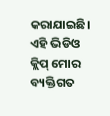କରାଯାଇଛି। ଏହି ଭିଡିଓ କ୍ଲିପ୍ ମୋର ବ୍ୟକ୍ତିଗତ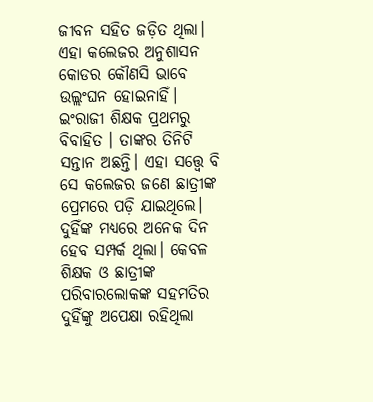ଜୀବନ ସହିତ ଜଡ଼ିତ ଥିଲା। ଏହା କଲେଜର ଅନୁଶାସନ କୋଡର କୌଣସି ଭାବେ ଉଲ୍ଲଂଘନ ହୋଇନାହିଁ।
ଇଂରାଜୀ ଶିକ୍ଷକ ପ୍ରଥମରୁ ବିବାହିତ । ତାଙ୍କର ତିନିଟି ସନ୍ତାନ ଅଛନ୍ତି। ଏହା ସତ୍ତ୍ୱେ ବି ସେ କଲେଜର ଜଣେ ଛାତ୍ରୀଙ୍କ ପ୍ରେମରେ ପଡ଼ି ଯାଇଥିଲେ। ଦୁହିଁଙ୍କ ମଧ୍ୟରେ ଅନେକ ଦିନ ହେବ ସମ୍ପର୍କ ଥିଲା। କେବଳ ଶିକ୍ଷକ ଓ ଛାତ୍ରୀଙ୍କ ପରିବାରଲୋକଙ୍କ ସହମତିର ଦୁହିଁଙ୍କୁ ଅପେକ୍ଷା ରହିଥିଲା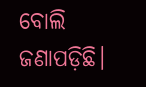ବୋଲି ଜଣାପଡ଼ିଛି।